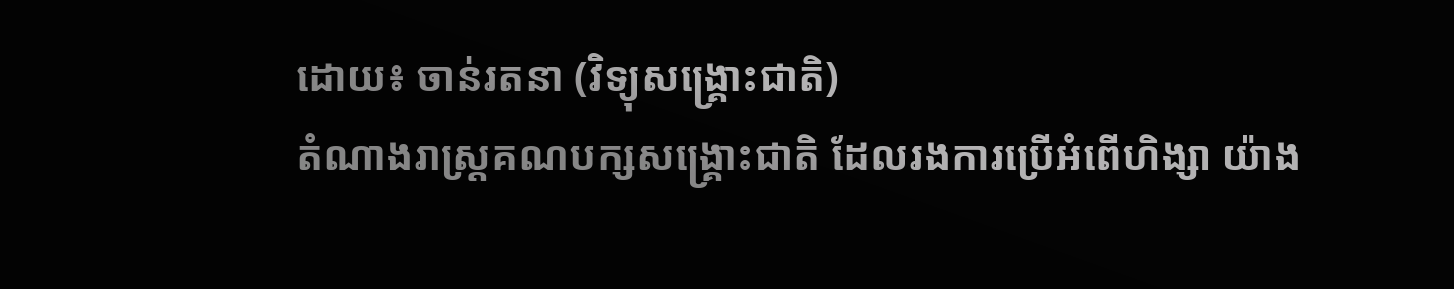ដោយ៖ ចាន់រតនា (វិទ្យុសង្គ្រោះជាតិ)
តំណាងរាស្ដ្រគណបក្សសង្គ្រោះជាតិ ដែលរងការប្រើអំពើហិង្សា យ៉ាង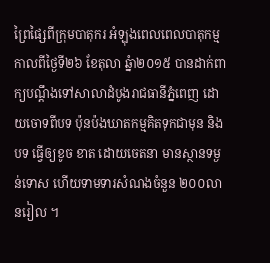ព្រៃផ្សៃពីក្រុមបាតុករ អំឡុងពេលពេលបាតុកម្មកាលពីថ្ងៃទី២៦ ខែតុលា ឆ្នំា២០១៥ បានដាក់ពាក្យបណ្ដឹងទៅសាលាដំបូងរាជធានីភ្នំពេញ ដោយចោទពីបទ ប៉ុនប៉ងឃាតកម្មគិតទុកជាមុន និងបទ ធ្វើឲ្យខូច ខាត ដោយចេតនា មានស្ថានទម្ងន់ទោស ហើយទាមទារសំណងចំនួន ២០០លានរៀល ។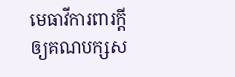មេធាវីការពារក្ដីឲ្យគណបក្សស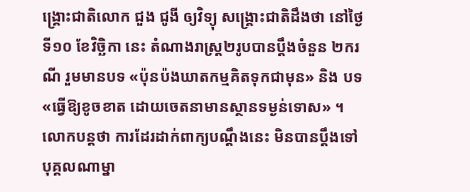ង្គ្រោះជាតិលោក ជួង ជូងី ឲ្យវិទ្យុ សង្គ្រោះជាតិដឹងថា នៅថ្ងៃទី១០ ខែវិច្ឆិកា នេះ តំណាងរាស្ដ្រ២រូបបានប្ដឹងចំនួន ២ករណី រួមមានបទ «ប៉ុនប៉ងឃាតកម្មគិតទុកជាមុន» និង បទ «ធ្វើឱ្យខូចខាត ដោយចេតនាមានស្ថានទម្ងន់ទោស» ។
លោកបន្ដថា ការដែរដាក់ពាក្យបណ្ដឹងនេះ មិនបានប្តឹងទៅបុគ្គលណាម្នា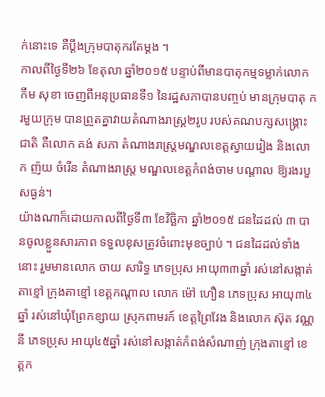ក់នោះទេ គឺប្តឹងក្រុមបាតុករតែម្តង ។
កាលពីថ្ងៃទី២៦ ខែតុលា ឆ្នាំ២០១៥ បន្ទាប់ពីមានបាតុកម្មទម្លាក់លោក កឹម សុខា ចេញពីអនុប្រធានទី១ នៃរដ្ឋសភាបានបញ្ចប់ មានក្រុមបាតុ ករមួយក្រុម បានព្រួតគ្នាវាយតំណាងរាស្រ្ត២រូប របស់គណបក្សសង្រ្គោះជាតិ គឺលោក គង់ សភា តំណាងរាស្រ្តមណ្ឌលខេត្តស្វាយរៀង និងលោក ញ៉យ ចំរើន តំណាងរាស្រ្ត មណ្ឌលខេត្តកំពង់ចាម បណ្តាល ឱ្យរងរបួសធ្ងន់។
យ៉ាងណាក៏ដោយកាលពីថ្ងៃទី៣ ខែវិច្ឆិកា ឆ្នាំ២០១៥ ជនដៃដល់ ៣ បានចូលខ្លួនសារភាព ទទួលខុសត្រូវចំពោះមុខច្បាប់ ។ ជនដៃដល់ទាំងនោះ រួមមានលោក ចាយ សារិទ្ធ ភេទប្រុស អាយុ៣៣ឆ្នាំ រស់នៅសង្កាត់តាខ្មៅ ក្រុងតាខ្មៅ ខេត្តកណ្តាល លោក ម៉ៅ ហឿន ភេទប្រុស អាយុ៣៤ឆ្នាំ រស់នៅឃុំព្រែកខ្សាយ ស្រុកពាមរក៍ ខេត្តព្រៃវែង និងលោក ស៊ុត វណ្ណនី ភេទប្រុស អាយុ៤៥ឆ្នាំ រស់នៅសង្កាត់កំពង់សំណាញ់ ក្រុងតាខ្មៅ ខេត្តក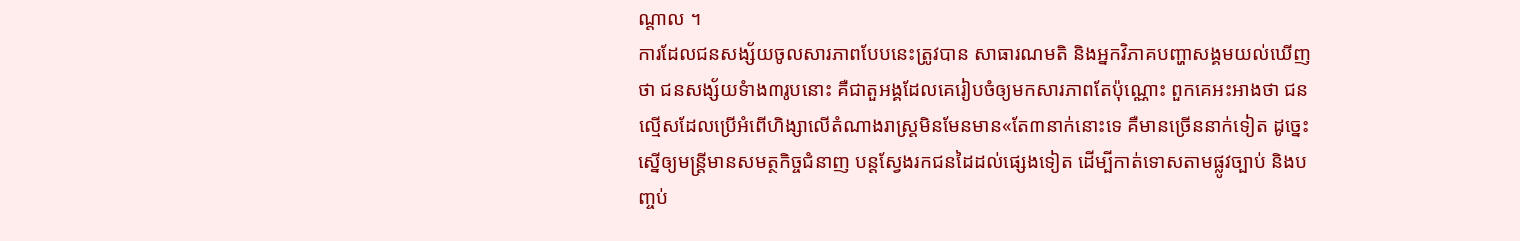ណ្តាល ។
ការដែលជនសង្ស័យចូលសារភាពបែបនេះត្រូវបាន សាធារណមតិ និងអ្នកវិភាគបញ្ហាសង្គមយល់ឃើញថា ជនសង្ស័យទំាង៣រូបនោះ គឺជាតួអង្គដែលគេរៀបចំឲ្យមកសារភាពតែប៉ុណ្ណោះ ពួកគេអះអាងថា ជនល្មើសដែលប្រើអំពើហិង្សាលើតំណាងរាស្ដ្រមិនមែនមាន«តែ៣នាក់នោះទេ គឺមានច្រើននាក់ទៀត ដូច្នេះស្នើឲ្យមន្ដ្រីមានសមត្ថកិច្ចជំនាញ បន្ដស្វែងរកជនដៃដល់ផ្សេងទៀត ដើម្បីកាត់ទោសតាមផ្លូវច្បាប់ និងបញ្ចប់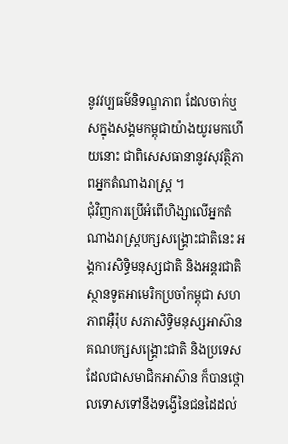នូវវប្បធម៌និទណ្ឌភាព ដែលចាក់ឬសក្នុងសង្គមកម្ពុជាយ៉ាងយូរមកហើយនោះ ជាពិសេសធានានូវសុវត្ថិភាពអ្នកតំណាងរាស្ត្រ ។
ជុំវិញការប្រើអំពើហិង្សាលើអ្នកតំណាងរាស្ត្របក្សសង្គ្រោះជាតិនេះ អង្គការសិទ្ធិមនុស្សជាតិ និងអន្តរជាតិ ស្ថានទូតអាមេរិកប្រចាំកម្ពុជា សហភាពអ៊ឺរ៉ុប សភាសិទ្ធិមនុស្សអាស៊ាន គណបក្សសង្គ្រោះជាតិ និងប្រទេសដែលជាសមាជិកអាស៊ាន ក៏បានថ្កោលទោសទៅនឹងទង្វើនៃជនដៃដល់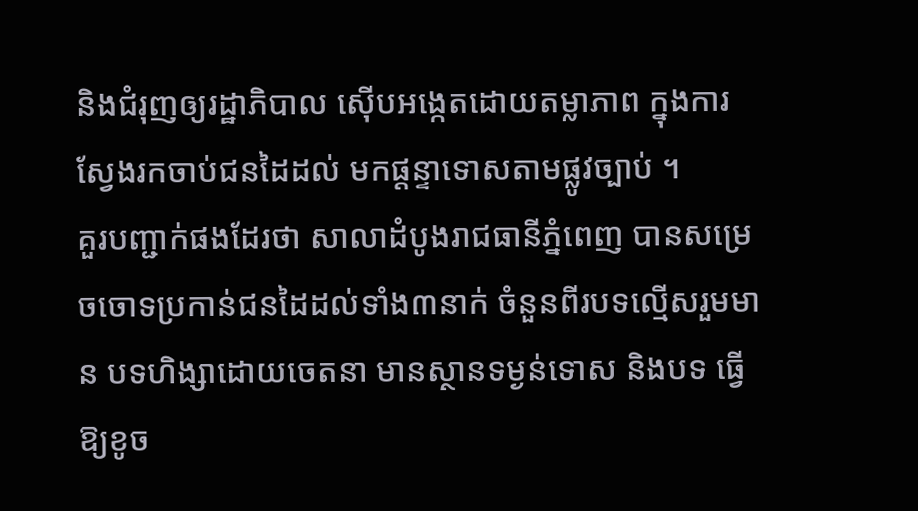និងជំរុញឲ្យរដ្ឋាភិបាល ស៊ើបអង្កេតដោយតម្លាភាព ក្នុងការស្វែងរកចាប់ជនដៃដល់ មកផ្តន្ទាទោសតាមផ្លូវច្បាប់ ។
គួរបញ្ជាក់ផងដែរថា សាលាដំបូងរាជធានីភ្នំពេញ បានសម្រេចចោទប្រកាន់ជនដៃដល់ទាំង៣នាក់ ចំនួនពីរបទល្មើសរួមមាន បទហិង្សាដោយចេតនា មានស្ថានទម្ងន់ទោស និងបទ ធ្វើឱ្យខូច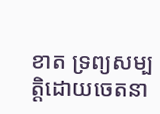ខាត ទ្រព្យសម្បត្ដិដោយចេតនា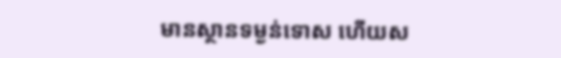មានស្ថានទម្ងន់ទោស ហើយស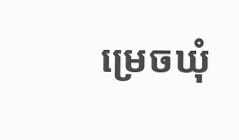ម្រេចឃុំ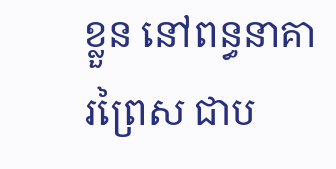ខ្លួន នៅពន្ធនាគារព្រៃស ជាប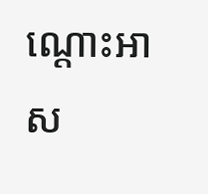ណ្ដោះអាស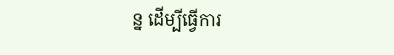ន្ន ដើម្បីធ្វើការ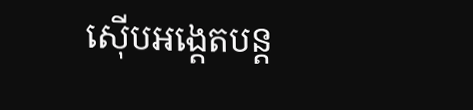ស៊ើបអង្ដេតបន្ដ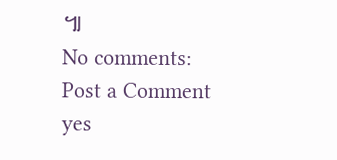៕
No comments:
Post a Comment
yes